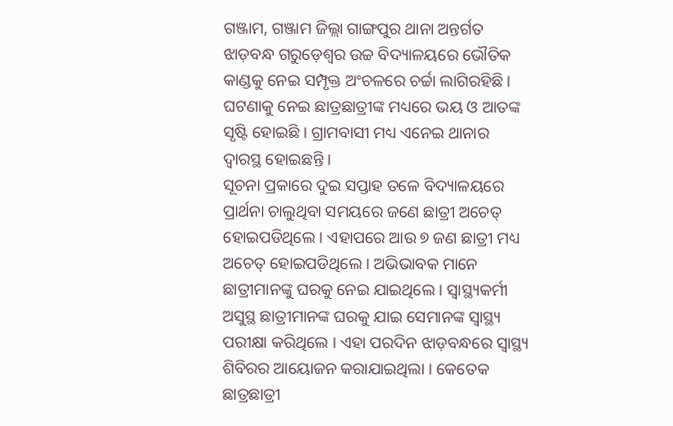ଗଞ୍ଜାମ, ଗଞ୍ଜାମ ଜିଲ୍ଲା ଗାଙ୍ଗପୁର ଥାନା ଅନ୍ତର୍ଗତ ଝାଡ଼ବନ୍ଧ ଗରୁଡ଼େଶ୍ଵର ଉଚ୍ଚ ବିଦ୍ୟାଳୟରେ ଭୌତିକ କାଣ୍ଡକୁ ନେଇ ସମ୍ପୃକ୍ତ ଅଂଚଳରେ ଚର୍ଚ୍ଚା ଲାଗିରହିଛି । ଘଟଣାକୁ ନେଇ ଛାତ୍ରଛାତ୍ରୀଙ୍କ ମଧ୍ୟରେ ଭୟ ଓ ଆତଙ୍କ ସୃଷ୍ଟି ହୋଇଛି । ଗ୍ରାମବାସୀ ମଧ୍ୟ ଏନେଇ ଥାନାର ଦ୍ଵାରସ୍ଥ ହୋଇଛନ୍ତି ।
ସୂଚନା ପ୍ରକାରେ ଦୁଇ ସପ୍ତାହ ତଳେ ବିଦ୍ୟାଳୟରେ ପ୍ରାର୍ଥନା ଚାଲୁଥିବା ସମୟରେ ଜଣେ ଛାତ୍ରୀ ଅଚେତ୍ ହୋଇପଡିଥିଲେ । ଏହାପରେ ଆଉ ୭ ଜଣ ଛାତ୍ରୀ ମଧ୍ୟ ଅଚେତ୍ ହୋଇପଡିଥିଲେ । ଅଭିଭାବକ ମାନେ ଛାତ୍ରୀମାନଙ୍କୁ ଘରକୁ ନେଇ ଯାଇଥିଲେ । ସ୍ଵାସ୍ଥ୍ୟକର୍ମୀ ଅସୁସ୍ଥ ଛାତ୍ରୀମାନଙ୍କ ଘରକୁ ଯାଇ ସେମାନଙ୍କ ସ୍ଵାସ୍ଥ୍ୟ ପରୀକ୍ଷା କରିଥିଲେ । ଏହା ପରଦିନ ଝାଡ଼ବନ୍ଧରେ ସ୍ଵାସ୍ଥ୍ୟ ଶିବିରର ଆୟୋଜନ କରାଯାଇଥିଲା । କେତେକ ଛାତ୍ରଛାତ୍ରୀ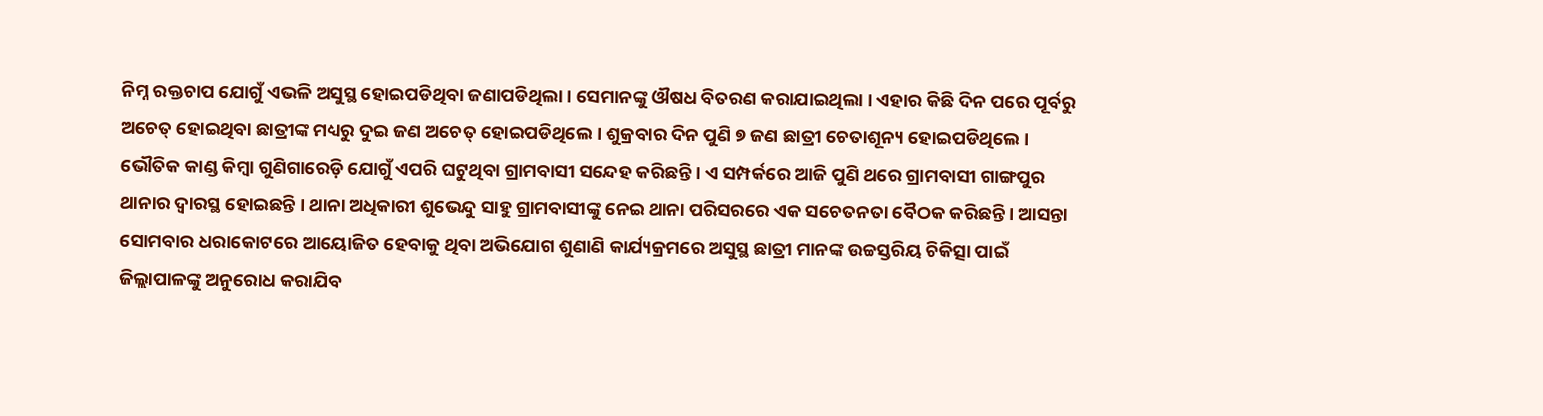ନିମ୍ନ ରକ୍ତଚାପ ଯୋଗୁଁ ଏଭଳି ଅସୁସ୍ଥ ହୋଇପଡିଥିବା ଜଣାପଡିଥିଲା । ସେମାନଙ୍କୁ ଔଷଧ ବିତରଣ କରାଯାଇଥିଲା । ଏହାର କିଛି ଦିନ ପରେ ପୂର୍ବରୁ ଅଚେତ୍ ହୋଇଥିବା ଛାତ୍ରୀଙ୍କ ମଧ୍ୟରୁ ଦୁଇ ଜଣ ଅଚେତ୍ ହୋଇପଡିଥିଲେ । ଶୁକ୍ରବାର ଦିନ ପୁଣି ୭ ଜଣ ଛାତ୍ରୀ ଚେତାଶୂନ୍ୟ ହୋଇପଡିଥିଲେ । ଭୌତିକ କାଣ୍ଡ କିମ୍ବା ଗୁଣିଗାରେଡ଼ି ଯୋଗୁଁ ଏପରି ଘଟୁଥିବା ଗ୍ରାମବାସୀ ସନ୍ଦେହ କରିଛନ୍ତି । ଏ ସମ୍ପର୍କରେ ଆଜି ପୁଣି ଥରେ ଗ୍ରାମବାସୀ ଗାଙ୍ଗପୁର ଥାନାର ଦ୍ଵାରସ୍ଥ ହୋଇଛନ୍ତି । ଥାନା ଅଧିକାରୀ ଶୁଭେନ୍ଦୁ ସାହୁ ଗ୍ରାମବାସୀଙ୍କୁ ନେଇ ଥାନା ପରିସରରେ ଏକ ସଚେତନତା ବୈଠକ କରିଛନ୍ତି । ଆସନ୍ତା ସୋମବାର ଧରାକୋଟରେ ଆୟୋଜିତ ହେବାକୁ ଥିବା ଅଭିଯୋଗ ଶୁଣାଣି କାର୍ଯ୍ୟକ୍ରମରେ ଅସୁସ୍ଥ ଛାତ୍ରୀ ମାନଙ୍କ ଉଚ୍ଚସ୍ତରିୟ ଚିକିତ୍ସା ପାଇଁ ଜିଲ୍ଲାପାଳଙ୍କୁ ଅନୁରୋଧ କରାଯିବ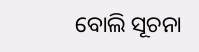ବୋଲି ସୂଚନା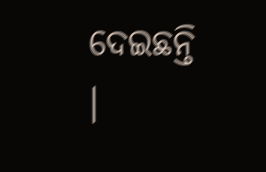ଦେଇଛନ୍ତି ।